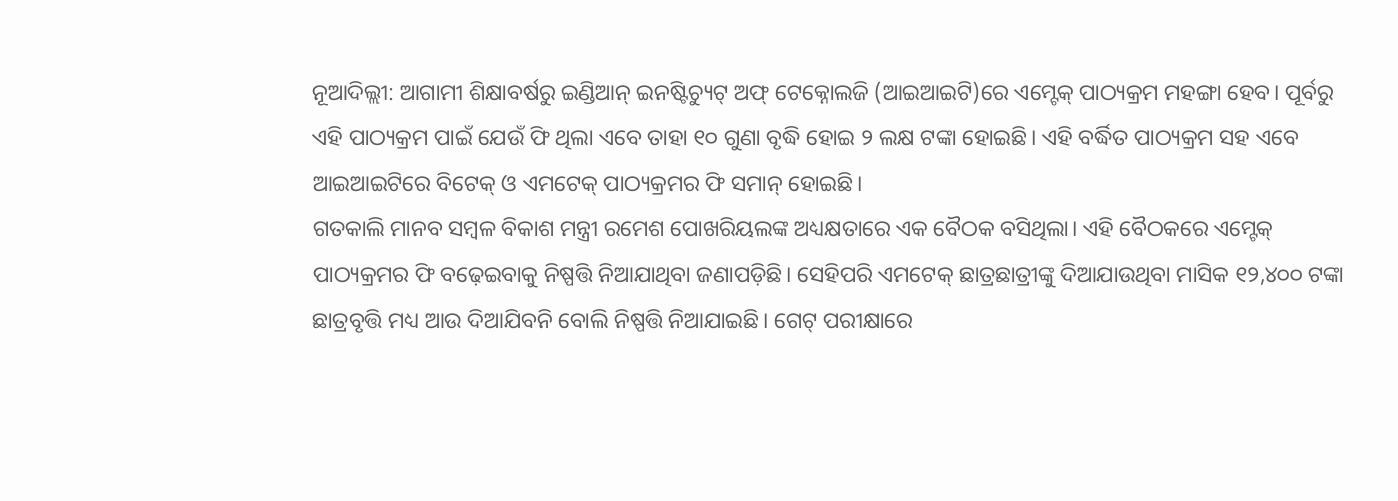ନୂଆଦିଲ୍ଲୀ: ଆଗାମୀ ଶିକ୍ଷାବର୍ଷରୁ ଇଣ୍ଡିଆନ୍ ଇନଷ୍ଟିଚ୍ୟୁଟ୍ ଅଫ୍ ଟେକ୍ନୋଲଜି (ଆଇଆଇଟି)ରେ ଏମ୍ଟେକ୍ ପାଠ୍ୟକ୍ରମ ମହଙ୍ଗା ହେବ। ପୂର୍ବରୁ ଏହି ପାଠ୍ୟକ୍ରମ ପାଇଁ ଯେଉଁ ଫି ଥିଲା ଏବେ ତାହା ୧୦ ଗୁଣା ବୃଦ୍ଧି ହୋଇ ୨ ଲକ୍ଷ ଟଙ୍କା ହୋଇଛି। ଏହି ବର୍ଦ୍ଧିତ ପାଠ୍ୟକ୍ରମ ସହ ଏବେ ଆଇଆଇଟିରେ ବିଟେକ୍ ଓ ଏମଟେକ୍ ପାଠ୍ୟକ୍ରମର ଫି ସମାନ୍ ହୋଇଛି।
ଗତକାଲି ମାନବ ସମ୍ୱଳ ବିକାଶ ମନ୍ତ୍ରୀ ରମେଶ ପୋଖରିୟଲଙ୍କ ଅଧ୍ୟକ୍ଷତାରେ ଏକ ବୈଠକ ବସିଥିଲା। ଏହି ବୈଠକରେ ଏମ୍ଟେକ୍ ପାଠ୍ୟକ୍ରମର ଫି ବଢ଼େଇବାକୁ ନିଷ୍ପତ୍ତି ନିଆଯାଥିବା ଜଣାପଡ଼ିଛି। ସେହିପରି ଏମଟେକ୍ ଛାତ୍ରଛାତ୍ରୀଙ୍କୁ ଦିଆଯାଉଥିବା ମାସିକ ୧୨,୪୦୦ ଟଙ୍କା ଛାତ୍ରବୃତ୍ତି ମଧ୍ୟ ଆଉ ଦିଆଯିବନି ବୋଲି ନିଷ୍ପତ୍ତି ନିଆଯାଇଛି। ଗେଟ୍ ପରୀକ୍ଷାରେ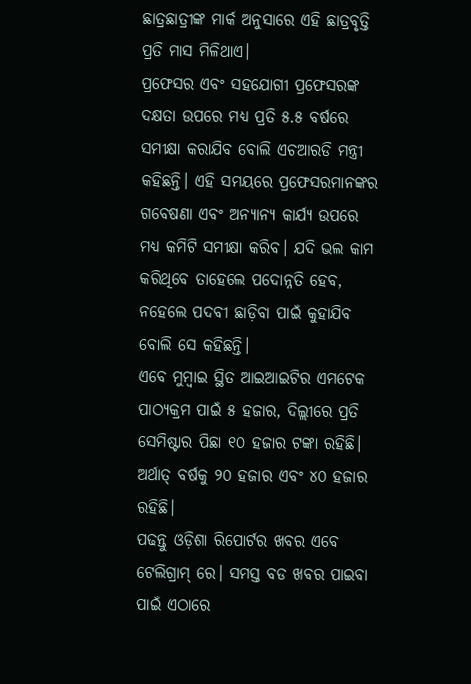ଛାତ୍ରଛାତ୍ରୀଙ୍କ ମାର୍କ ଅନୁସାରେ ଏହି ଛାତ୍ରବୃତ୍ତି ପ୍ରତି ମାସ ମିଳିଥାଏ।
ପ୍ରଫେସର ଏବଂ ସହଯୋଗୀ ପ୍ରଫେସରଙ୍କ ଦକ୍ଷତା ଉପରେ ମଧ୍ୟ ପ୍ରତି ୫.୫ ବର୍ଷରେ ସମୀକ୍ଷା କରାଯିବ ବୋଲି ଏଚଆରଡି ମନ୍ତ୍ରୀ କହିଛନ୍ତି। ଏହି ସମୟରେ ପ୍ରଫେସରମାନଙ୍କର ଗବେଷଣା ଏବଂ ଅନ୍ୟାନ୍ୟ କାର୍ଯ୍ୟ ଉପରେ ମଧ୍ୟ କମିଟି ସମୀକ୍ଷା କରିବ। ଯଦି ଭଲ କାମ କରିଥିବେ ତାହେଲେ ପଦୋନ୍ନତି ହେବ, ନହେଲେ ପଦବୀ ଛାଡ଼ିବା ପାଇଁ କୁହାଯିବ ବୋଲି ସେ କହିଛନ୍ତି।
ଏବେ ମୁମ୍ୱାଇ ସ୍ଥିତ ଆଇଆଇଟିର ଏମଟେକ ପାଠ୍ୟକ୍ରମ ପାଇଁ ୫ ହଜାର, ଦିଲ୍ଲୀରେ ପ୍ରତି ସେମିଷ୍ଟାର ପିଛା ୧୦ ହଜାର ଟଙ୍କା ରହିଛି। ଅର୍ଥାତ୍ ବର୍ଷକୁ ୨୦ ହଜାର ଏବଂ ୪୦ ହଜାର ରହିଛି।
ପଢନ୍ତୁ ଓଡ଼ିଶା ରିପୋର୍ଟର ଖବର ଏବେ ଟେଲିଗ୍ରାମ୍ ରେ। ସମସ୍ତ ବଡ ଖବର ପାଇବା ପାଇଁ ଏଠାରେ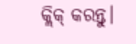କ୍ଲିକ୍ କରନ୍ତୁ।